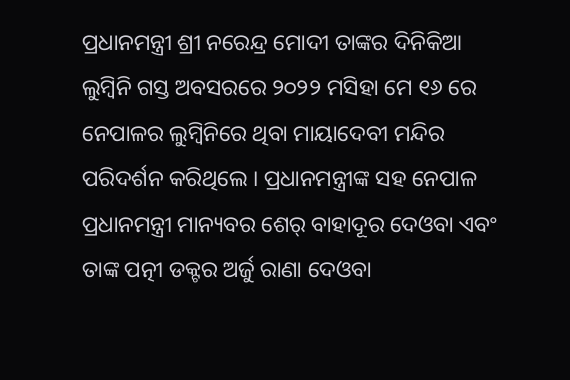ପ୍ରଧାନମନ୍ତ୍ରୀ ଶ୍ରୀ ନରେନ୍ଦ୍ର ମୋଦୀ ତାଙ୍କର ଦିନିକିଆ ଲୁମ୍ବିନି ଗସ୍ତ ଅବସରରେ ୨୦୨୨ ମସିହା ମେ ୧୬ ରେ ନେପାଳର ଲୁମ୍ବିନିରେ ଥିବା ମାୟାଦେବୀ ମନ୍ଦିର ପରିଦର୍ଶନ କରିଥିଲେ । ପ୍ରଧାନମନ୍ତ୍ରୀଙ୍କ ସହ ନେପାଳ ପ୍ରଧାନମନ୍ତ୍ରୀ ମାନ୍ୟବର ଶେର୍ ବାହାଦୂର ଦେଓବା ଏବଂ ତାଙ୍କ ପତ୍ନୀ ଡକ୍ଟର ଅର୍ଜୁ ରାଣା ଦେଓବା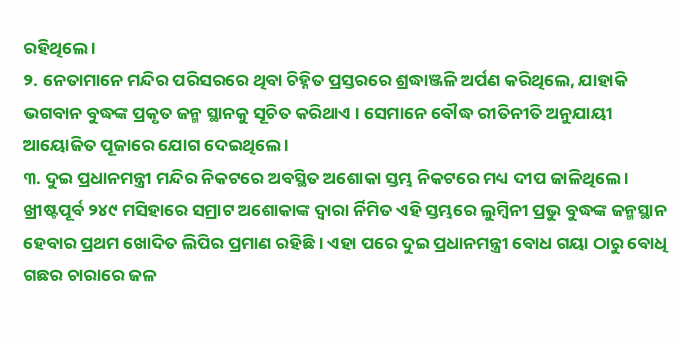ରହିଥିଲେ ।
୨. ନେତାମାନେ ମନ୍ଦିର ପରିସରରେ ଥିବା ଚିହ୍ନିତ ପ୍ରସ୍ତରରେ ଶ୍ରଦ୍ଧାଞ୍ଜଳି ଅର୍ପଣ କରିଥିଲେ, ଯାହାକି ଭଗବାନ ବୁଦ୍ଧଙ୍କ ପ୍ରକୃତ ଜନ୍ମ ସ୍ଥାନକୁ ସୂଚିତ କରିଥାଏ । ସେମାନେ ବୌଦ୍ଧ ରୀତିନୀତି ଅନୁଯାୟୀ ଆୟୋଜିତ ପୂଜାରେ ଯୋଗ ଦେଇଥିଲେ ।
୩. ଦୁଇ ପ୍ରଧାନମନ୍ତ୍ରୀ ମନ୍ଦିର ନିକଟରେ ଅବସ୍ଥିତ ଅଶୋକା ସ୍ତମ୍ଭ ନିକଟରେ ମଧ୍ୟ ଦୀପ ଜାଳିଥିଲେ । ଖ୍ରୀଷ୍ଟପୂର୍ବ ୨୪୯ ମସିହାରେ ସମ୍ରାଟ ଅଶୋକାଙ୍କ ଦ୍ୱାରା ର୍ନିମିତ ଏହି ସ୍ତମ୍ଭରେ ଲୁମ୍ବିନୀ ପ୍ରଭୁ ବୁଦ୍ଧଙ୍କ ଜନ୍ମସ୍ଥାନ ହେବାର ପ୍ରଥମ ଖୋଦିତ ଲିପିର ପ୍ରମାଣ ରହିଛି । ଏହା ପରେ ଦୁଇ ପ୍ରଧାନମନ୍ତ୍ରୀ ବୋଧ ଗୟା ଠାରୁ ବୋଧି ଗଛର ଚାରାରେ ଜଳ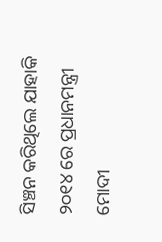ସିଞ୍ଚନ କରିଥିଲେ ଯାହାକି ୨୦୧୪ ରେ ପ୍ରଧାନମନ୍ତ୍ରୀ ମୋଦୀ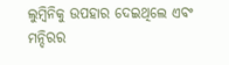ଲୁମ୍ବିନିକୁ ଉପହାର ଦେଇଥିଲେ ଏବଂ ମନ୍ଦିରର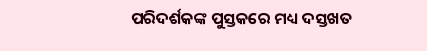ପରିଦର୍ଶକଙ୍କ ପୁସ୍ତକରେ ମଧ୍ୟ ଦସ୍ତଖତ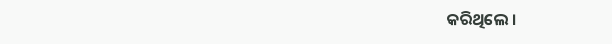କରିଥିଲେ ।